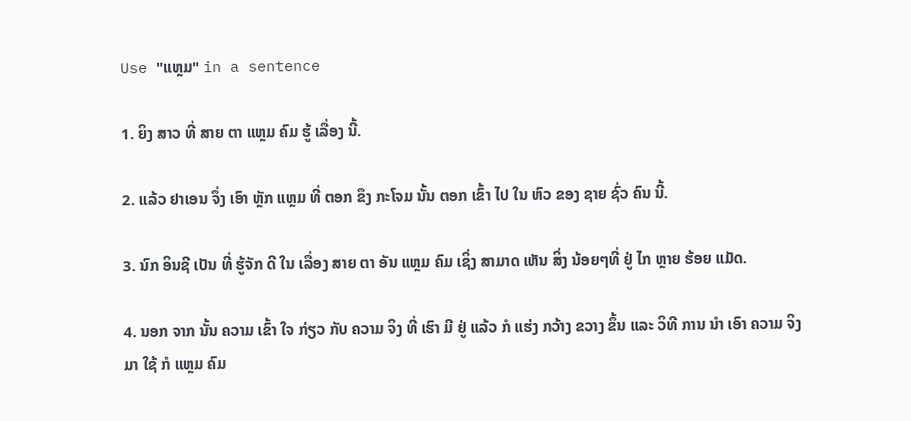Use "ແຫຼມ" in a sentence

1. ຍິງ ສາວ ທີ່ ສາຍ ຕາ ແຫຼມ ຄົມ ຮູ້ ເລື່ອງ ນີ້.

2. ແລ້ວ ຢາເອນ ຈຶ່ງ ເອົາ ຫຼັກ ແຫຼມ ທີ່ ຕອກ ຂຶງ ກະໂຈມ ນັ້ນ ຕອກ ເຂົ້າ ໄປ ໃນ ຫົວ ຂອງ ຊາຍ ຊົ່ວ ຄົນ ນີ້.

3. ນົກ ອິນຊີ ເປັນ ທີ່ ຮູ້ຈັກ ດີ ໃນ ເລື່ອງ ສາຍ ຕາ ອັນ ແຫຼມ ຄົມ ເຊິ່ງ ສາມາດ ເຫັນ ສິ່ງ ນ້ອຍໆທີ່ ຢູ່ ໄກ ຫຼາຍ ຮ້ອຍ ແມັດ.

4. ນອກ ຈາກ ນັ້ນ ຄວາມ ເຂົ້າ ໃຈ ກ່ຽວ ກັບ ຄວາມ ຈິງ ທີ່ ເຮົາ ມີ ຢູ່ ແລ້ວ ກໍ ແຮ່ງ ກວ້າງ ຂວາງ ຂຶ້ນ ແລະ ວິທີ ການ ນໍາ ເອົາ ຄວາມ ຈິງ ມາ ໃຊ້ ກໍ ແຫຼມ ຄົມ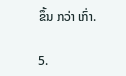ຂຶ້ນ ກວ່າ ເກົ່າ.

5.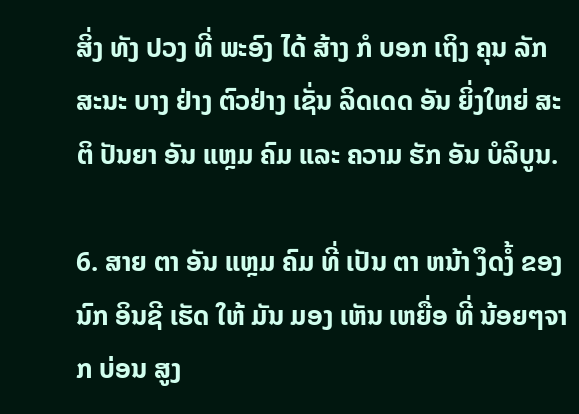ສິ່ງ ທັງ ປວງ ທີ່ ພະອົງ ໄດ້ ສ້າງ ກໍ ບອກ ເຖິງ ຄຸນ ລັກສະນະ ບາງ ຢ່າງ ຕົວຢ່າງ ເຊັ່ນ ລິດເດດ ອັນ ຍິ່ງໃຫຍ່ ສະຕິ ປັນຍາ ອັນ ແຫຼມ ຄົມ ແລະ ຄວາມ ຮັກ ອັນ ບໍລິບູນ.

6. ສາຍ ຕາ ອັນ ແຫຼມ ຄົມ ທີ່ ເປັນ ຕາ ຫນ້າ ງຶດງໍ້ ຂອງ ນົກ ອິນຊີ ເຮັດ ໃຫ້ ມັນ ມອງ ເຫັນ ເຫຍື່ອ ທີ່ ນ້ອຍໆຈາກ ບ່ອນ ສູງ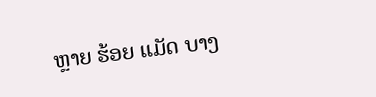ຫຼາຍ ຮ້ອຍ ແມັດ ບາງ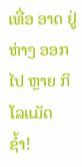ເທື່ອ ອາດ ຢູ່ ຫ່າງ ອອກ ໄປ ຫຼາຍ ກິໂລແມັດ ຊໍ້າ!